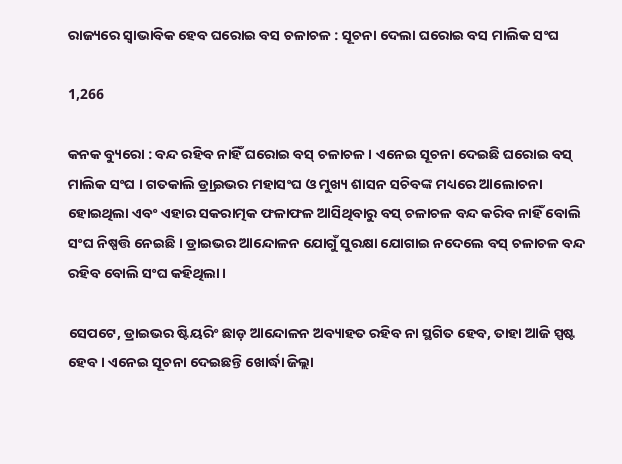ରାଜ୍ୟରେ ସ୍ୱାଭାବିକ ହେବ ଘରୋଇ ବସ ଚଳାଚଳ : ସୂଚନା ଦେଲା ଘରୋଇ ବସ ମାଲିକ ସଂଘ

1,266

କନକ ବ୍ୟୁରୋ : ବନ୍ଦ ରହିବ ନାହିଁ ଘରୋଇ ବସ୍ ଚଳାଚଳ । ଏନେଇ ସୂଚନା ଦେଇଛି ଘରୋଇ ବସ୍ ମାଲିକ ସଂଘ । ଗତକାଲି ଡ୍ର୍ରାଇଭର ମହାସଂଘ ଓ ମୁଖ୍ୟ ଶାସନ ସଚିବଙ୍କ ମଧ୍ୟରେ ଆଲୋଚନା ହୋଇଥିଲା ଏବଂ ଏହାର ସକରାତ୍ମକ ଫଳାଫଳ ଆସିଥିବାରୁ ବସ୍ ଚଳାଚଳ ବନ୍ଦ କରିବ ନାହିଁ ବୋଲି ସଂଘ ନିଷ୍ପତ୍ତି ନେଇଛି । ଡ୍ରାଇଭର ଆନ୍ଦୋଳନ ଯୋଗୁଁ ସୁରକ୍ଷା ଯୋଗାଇ ନଦେଲେ ବସ୍ ଚଳାଚଳ ବନ୍ଦ ରହିବ ବୋଲି ସଂଘ କହିଥିଲା ।

ସେପଟେ, ଡ୍ରାଇଭର ଷ୍ଟିୟରିଂ ଛାଡ଼ ଆନ୍ଦୋଳନ ଅବ୍ୟାହତ ରହିବ ନା ସ୍ଥଗିତ ହେବ, ତାହା ଆଜି ସ୍ପଷ୍ଟ ହେବ । ଏନେଇ ସୂଚନା ଦେଇଛନ୍ତି ଖୋର୍ଦ୍ଧା ଜିଲ୍ଲା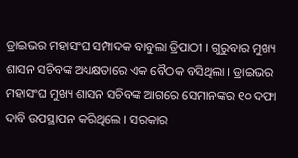ଡ୍ରାଇଭର ମହାସଂଘ ସମ୍ପାଦକ ବାବୁଲା ତ୍ରିପାଠୀ । ଗୁରୁବାର ମୁଖ୍ୟ ଶାସନ ସଚିବଙ୍କ ଅଧ୍ୟକ୍ଷତାରେ ଏକ ବୈଠକ ବସିଥିଲା । ଡ୍ରାଇଭର ମହାସଂଘ ମୁଖ୍ୟ ଶାସନ ସଚିବଙ୍କ ଆଗରେ ସେମାନଙ୍କର ୧୦ ଦଫା ଦାବି ଉପସ୍ଥାପନ କରିଥିଲେ । ସରକାର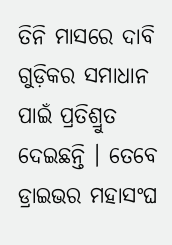ତିନି ମାସରେ ଦାବି ଗୁଡ଼ିକର ସମାଧାନ ପାଇଁ ପ୍ରତିଶ୍ରୁତ ଦେଇଛନ୍ତି । ତେବେ ଡ୍ରାଇଭର ମହାସଂଘ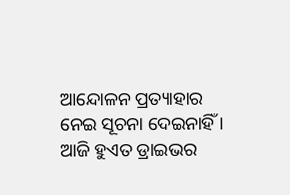ଆନ୍ଦୋଳନ ପ୍ରତ୍ୟାହାର ନେଇ ସୂଚନା ଦେଇନାହିଁ । ଆଜି ହୁଏତ ଡ୍ରାଇଭର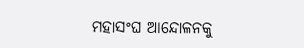ମହାସଂଘ ଆନ୍ଦୋଳନକୁ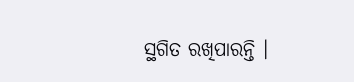ସ୍ଥଗିତ ରଖିପାରନ୍ତି ।